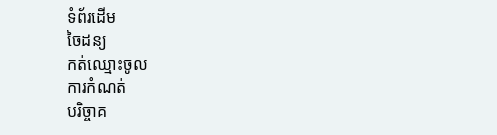ទំព័រដើម
ចៃដន្យ
កត់ឈ្មោះចូល
ការកំណត់
បរិច្ចាគ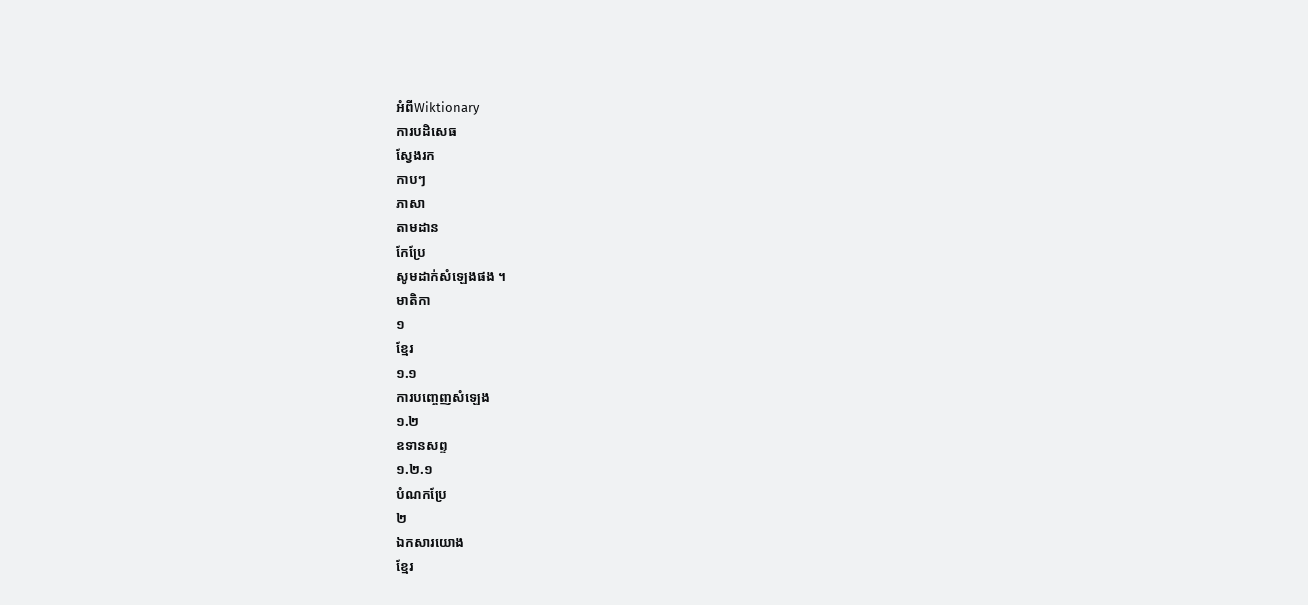អំពីWiktionary
ការបដិសេធ
ស្វែងរក
កាបៗ
ភាសា
តាមដាន
កែប្រែ
សូមដាក់សំឡេងផង ។
មាតិកា
១
ខ្មែរ
១.១
ការបញ្ចេញសំឡេង
១.២
ឧទានសព្ទ
១.២.១
បំណកប្រែ
២
ឯកសារយោង
ខ្មែរ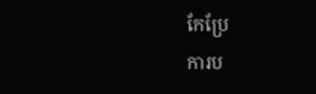កែប្រែ
ការប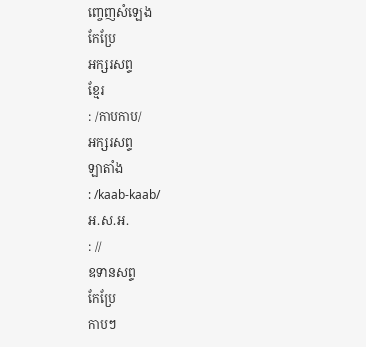ញ្ចេញសំឡេង
កែប្រែ
អក្សរសព្ទ
ខ្មែរ
: /កាបកាប/
អក្សរសព្ទ
ឡាតាំង
: /kaab-kaab/
អ.ស.អ.
: //
ឧទានសព្ទ
កែប្រែ
កាបៗ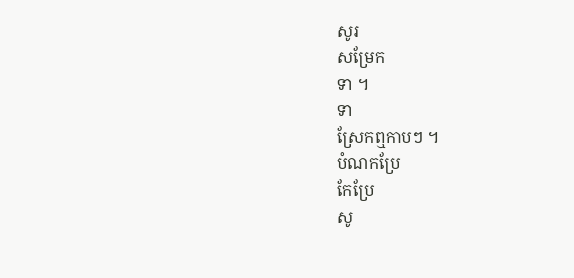សូរ
សម្រែក
ទា ។
ទា
ស្រែកឮកាបៗ ។
បំណកប្រែ
កែប្រែ
សូ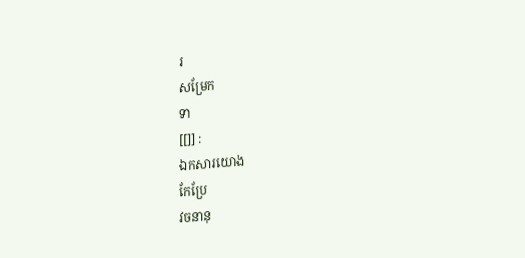រ
សម្រែក
ទា
[[]] :
ឯកសារយោង
កែប្រែ
វចនានុ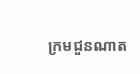ក្រមជួនណាត